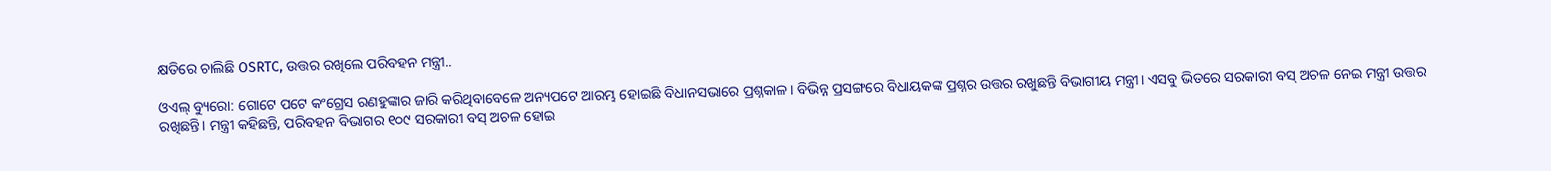କ୍ଷତିରେ ଚାଲିଛି OSRTC, ଉତ୍ତର ରଖିଲେ ପରିବହନ ମନ୍ତ୍ରୀ..

ଓଏଲ୍ ବ୍ୟୁରୋ: ଗୋଟେ ପଟେ କଂଗ୍ରେସ ରଣହୁଙ୍କାର ଜାରି କରିଥିବାବେଳେ ଅନ୍ୟପଟେ ଆରମ୍ଭ ହୋଇଛି ବିଧାନସଭାରେ ପ୍ରଶ୍ନକାଳ। ବିଭିନ୍ନ ପ୍ରସଙ୍ଗରେ ବିଧାୟକଙ୍କ ପ୍ରଶ୍ନର ଉତ୍ତର ରଖୁଛନ୍ତି ବିଭାଗୀୟ ମନ୍ତ୍ରୀ। ଏସବୁ ଭିତରେ ସରକାରୀ ବସ୍ ଅଚଳ ନେଇ ମନ୍ତ୍ରୀ ଉତ୍ତର ରଖିଛନ୍ତି। ମନ୍ତ୍ରୀ କହିଛନ୍ତି, ପରିବହନ ବିଭାଗର ୧୦୯ ସରକାରୀ ବସ୍ ଅଚଳ ହୋଇ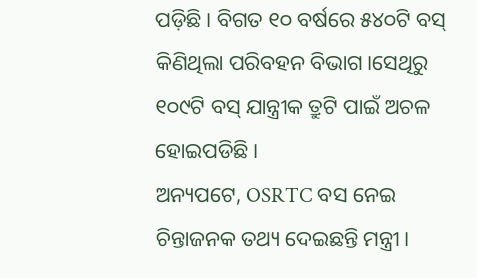ପଡ଼ିଛି। ବିଗତ ୧୦ ବର୍ଷରେ ୫୪୦ଟି ବସ୍ କିଣିଥିଲା ପରିବହନ ବିଭାଗ।ସେଥିରୁ ୧୦୯ଟି ବସ୍ ଯାନ୍ତ୍ରୀକ ତ୍ରୁଟି ପାଇଁ ଅଚଳ ହୋଇପଡିଛି।
ଅନ୍ୟପଟେ, OSRTC ବସ ନେଇ ଚିନ୍ତାଜନକ ତଥ୍ୟ ଦେଇଛନ୍ତି ମନ୍ତ୍ରୀ।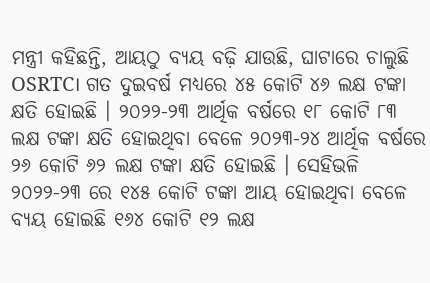ମନ୍ତ୍ରୀ କହିଛନ୍ତି, ଆୟଠୁ ବ୍ୟୟ ବଢ଼ି ଯାଉଛି, ଘାଟାରେ ଚାଲୁଛି OSRTC। ଗତ ଦୁଇବର୍ଷ ମଧ୍ୟରେ ୪୫ କୋଟି ୪୬ ଲକ୍ଷ ଟଙ୍କା କ୍ଷତି ହୋଇଛି । ୨୦୨୨-୨୩ ଆର୍ଥିକ ବର୍ଷରେ ୧୮ କୋଟି ୮୩ ଲକ୍ଷ ଟଙ୍କା କ୍ଷତି ହୋଇଥିବା ବେଳେ ୨୦୨୩-୨୪ ଆର୍ଥିକ ବର୍ଷରେ ୨୬ କୋଟି ୬୨ ଲକ୍ଷ ଟଙ୍କା କ୍ଷତି ହୋଇଛି । ସେହିଭଳି ୨୦୨୨-୨୩ ରେ ୧୪୫ କୋଟି ଟଙ୍କା ଆୟ ହୋଇଥିବା ବେଳେ ବ୍ୟୟ ହୋଇଛି ୧୬୪ କୋଟି ୧୨ ଲକ୍ଷ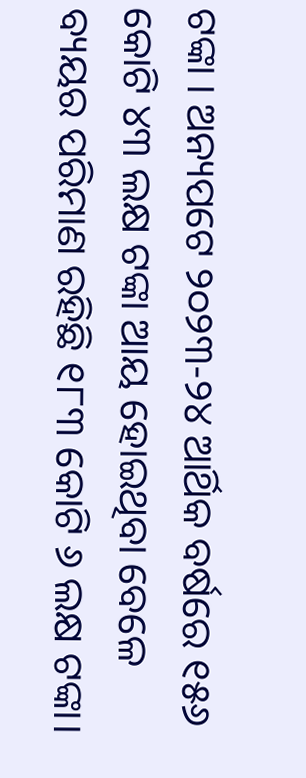ଟଙ୍କା । ଅନ୍ୟପଟେ ୨୦୨୩-୨୪ ଆର୍ଥିକ ବର୍ଷରେ ୧୫୬ କୋଟି ୪୩ ଲକ୍ଷ ଟଙ୍କା ଆୟ ହୋଇଥିବା ବେଳେ ବ୍ୟୟର ପରିମାଣ ରହିଛି ୧୮୩ କୋଟି ୬ ଲକ୍ଷ ଟଙ୍କା।